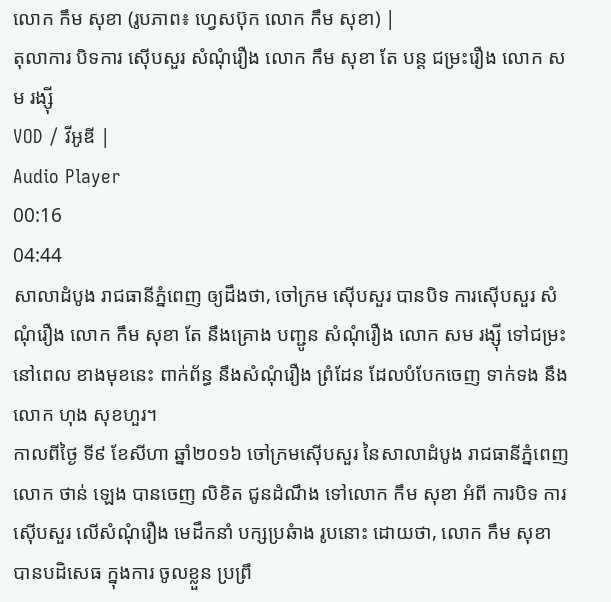លោក កឹម សុខា (រូបភាព៖ ហ្វេសប៊ុក លោក កឹម សុខា) |
តុលាការ បិទការ ស៊ើបសួរ សំណុំរឿង លោក កឹម សុខា តែ បន្ត ជម្រះរឿង លោក សម រង្ស៊ី
VOD / វីអូឌី |
Audio Player
00:16
04:44
សាលាដំបូង រាជធានីភ្នំពេញ ឲ្យដឹងថា, ចៅក្រម ស៊ើបសួរ បានបិទ ការស៊ើបសួរ សំណុំរឿង លោក កឹម សុខា តែ នឹងគ្រោង បញ្ជូន សំណុំរឿង លោក សម រង្ស៊ី ទៅជម្រះ នៅពេល ខាងមុខនេះ ពាក់ព័ន្ធ នឹងសំណុំរឿង ព្រំដែន ដែលបំបែកចេញ ទាក់ទង នឹងលោក ហុង សុខហួរ។
កាលពីថ្ងៃ ទី៩ ខែសីហា ឆ្នាំ២០១៦ ចៅក្រមស៊ើបសួរ នៃសាលាដំបូង រាជធានីភ្នំពេញ លោក ថាន់ ឡេង បានចេញ លិខិត ជូនដំណឹង ទៅលោក កឹម សុខា អំពី ការបិទ ការស៊ើបសួរ លើសំណុំរឿង មេដឹកនាំ បក្សប្រឆំាង រូបនោះ ដោយថា, លោក កឹម សុខា បានបដិសេធ ក្នុងការ ចូលខ្លួន ប្រព្រឹ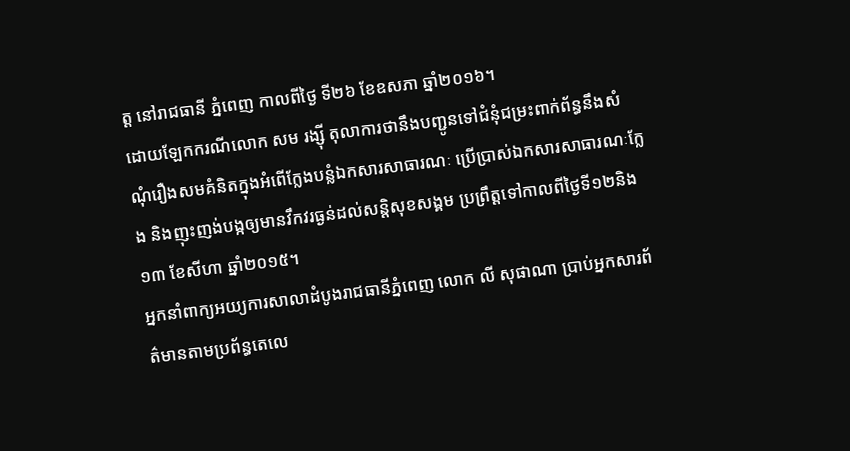ត្ត នៅរាជធានី ភ្នំពេញ កាលពីថ្ងៃ ទី២៦ ខែឧសភា ឆ្នាំ២០១៦។
ដោយឡែកករណីលោក សម រង្ស៊ី តុលាការថានឹងបញ្ជូនទៅជំនុំជម្រះពាក់ព័ន្ធនឹងសំណុំរឿងសមគំនិតក្នុងអំពើក្លែងបន្លំឯកសារសាធារណៈ ប្រើប្រាស់ឯកសារសាធារណៈក្លែង និងញុះញង់បង្កឲ្យមានវឹកវរធ្ងន់ដល់សន្តិសុខសង្គម ប្រព្រឹត្តទៅកាលពីថ្ងៃទី១២និង១៣ ខែសីហា ឆ្នាំ២០១៥។
អ្នកនាំពាក្យអយ្យការសាលាដំបូងរាជធានីភ្នំពេញ លោក លី សុផាណា ប្រាប់អ្នកសារព័ត៌មានតាមប្រព័ន្ធតេលេ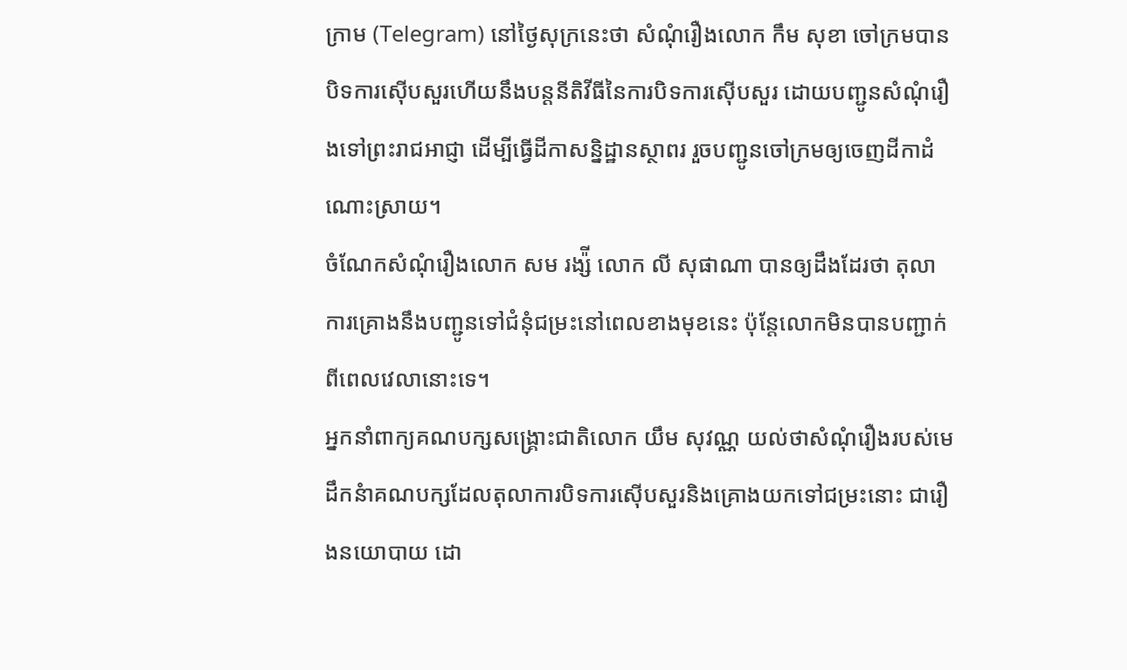ក្រាម (Telegram) នៅថ្ងៃសុក្រនេះថា សំណុំរឿងលោក កឹម សុខា ចៅក្រមបានបិទការស៊ើបសួរហើយនឹងបន្តនីតិវីធីនៃការបិទការស៊ើបសួរ ដោយបញ្ជូនសំណុំរឿងទៅព្រះរាជអាជ្ញា ដើម្បីធ្វើដីកាសន្និដ្ឋានស្ថាពរ រួចបញ្ជូនចៅក្រមឲ្យចេញដីកាដំណោះស្រាយ។
ចំណែកសំណុំរឿងលោក សម រង្ស៉ី លោក លី សុផាណា បានឲ្យដឹងដែរថា តុលាការគ្រោងនឹងបញ្ជូនទៅជំនុំជម្រះនៅពេលខាងមុខនេះ ប៉ុន្តែលោកមិនបានបញ្ជាក់ពីពេលវេលានោះទេ។
អ្នកនាំពាក្យគណបក្សសង្គ្រោះជាតិលោក យឹម សុវណ្ណ យល់ថាសំណុំរឿងរបស់មេដឹកនំាគណបក្សដែលតុលាការបិទការស៊ើបសួរនិងគ្រោងយកទៅជម្រះនោះ ជារឿងនយោបាយ ដោ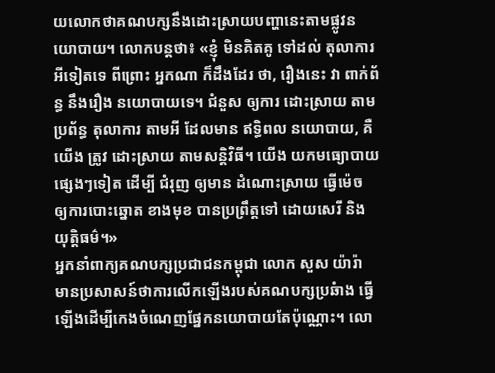យលោកថាគណបក្សនឹងដោះស្រាយបញ្ហានេះតាមផ្លូវនយោបាយ។ លោកបន្តថា៖ «ខ្ញុំ មិនគិតគូ ទៅដល់ តុលាការ អីទៀតទេ ពីព្រោះ អ្នកណា ក៏ដឹងដែរ ថា, រឿងនេះ វា ពាក់ព័ន្ធ នឹងរឿង នយោបាយទេ។ ជំនួស ឲ្យការ ដោះស្រាយ តាមប្រព័ន្ធ តុលាការ តាមអី ដែលមាន ឥទ្ធិពល នយោបាយ, គឺ យើង ត្រូវ ដោះស្រាយ តាមសន្តិវិធី។ យើង យកមធ្យោបាយ ផ្សេងៗទៀត ដើម្បី ជំរុញ ឲ្យមាន ដំណោះស្រាយ ធ្វើម៉េច ឲ្យការបោះឆ្នោត ខាងមុខ បានប្រព្រឹត្តទៅ ដោយសេរី និងយុត្តិធម៌។»
អ្នកនាំពាក្យគណបក្សប្រជាជនកម្ពុជា លោក សួស យ៉ារ៉ា មានប្រសាសន៍ថាការលើកឡើងរបស់គណបក្សប្រឆំាង ធ្វើឡើងដើម្បីកេងចំណេញផ្នែកនយោបាយតែប៉ុណ្ណោះ។ លោ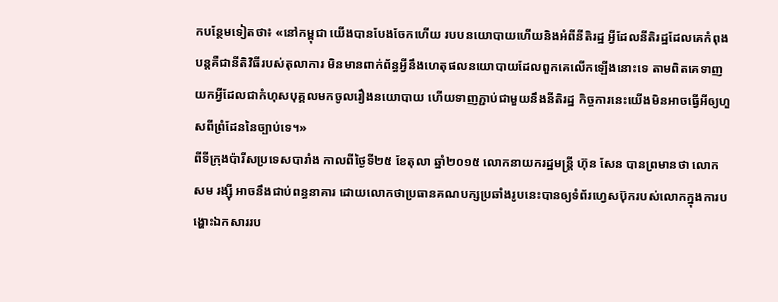កបន្ថែមទៀតថា៖ «នៅកម្ពុជា យើងបានបែងចែកហើយ របបនយោបាយហើយនិងអំពីនីតិរដ្ឋ អ្វីដែលនីតិរដ្ឋដែលគេកំពុងបន្តគឺជានីតិវិធីរបស់តុលាការ មិនមានពាក់ព័ន្ធអ្វីនឹងហេតុផលនយោបាយដែលពួកគេលើកឡើងនោះទេ តាមពិតគេទាញយកអ្វីដែលជាកំហុសបុគ្គលមកចូលរឿងនយោបាយ ហើយទាញភ្ជាប់ជាមួយនឹងនីតិរដ្ឋ កិច្ចការនេះយើងមិនអាចធ្វើអីឲ្យហួសពីព្រំដែននៃច្បាប់ទេ។»
ពីទីក្រុងប៉ារីសប្រទេសបារាំង កាលពីថ្ងៃទី២៥ ខែតុលា ឆ្នាំ២០១៥ លោកនាយករដ្ឋមន្រ្តី ហ៊ុន សែន បានព្រមានថា លោក សម រង្ស៊ី អាចនឹងជាប់ពន្ធនាគារ ដោយលោកថាប្រធានគណបក្សប្រឆាំងរូបនេះបានឲ្យទំព័រហ្វេសប៊ុករបស់លោកក្នុងការបង្ហោះឯកសាររប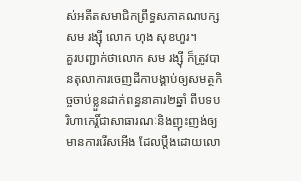ស់អតីតសមាជិកព្រឹទ្ធសភាគណបក្ស សម រង្ស៊ី លោក ហុង សុខហួរ។
គួរបញ្ជាក់ថាលោក សម រង្ស៊ី ក៏ត្រូវបានតុលាការចេញដីកាបង្គាប់ឲ្យសមត្ថកិច្ចចាប់ខ្លួនដាក់ពន្ធនាគារ២ឆ្នាំ ពីបទបរិហាកេរ្តិ៍ជាសាធារណៈនិងញុះញង់ឲ្យមានការរើសអើង ដែលប្តឹងដោយលោ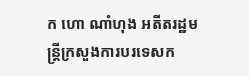ក ហោ ណាំហុង អតីតរដ្ឋមន្រ្តីក្រសួងការបរទេសក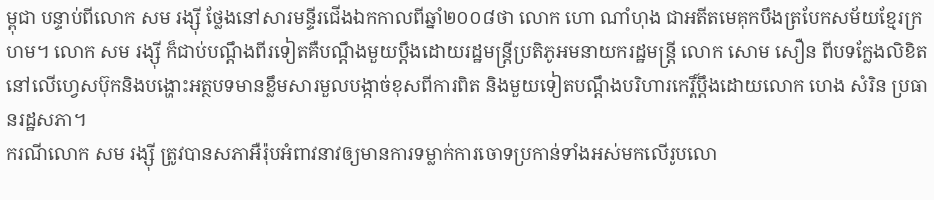ម្ពុជា បន្ទាប់ពីលោក សម រង្ស៊ី ថ្លែងនៅសារមន្ទីរជើងឯកកាលពីឆ្នាំ២០០៨ថា លោក ហោ ណាំហុង ជាអតីតមេគុកបឹងត្របែកសម័យខ្មែរក្រហម។ លោក សម រង្ស៊ី ក៏ជាប់បណ្តឹងពីរទៀតគឺបណ្តឹងមួយប្តឹងដោយរដ្ឋមន្ត្រីប្រតិភូអមនាយករដ្ឋមន្ត្រី លោក សោម សឿន ពីបទក្លែងលិខិតនៅលើហ្វេសប៊ុកនិងបង្ហោះអត្ថបទមានខ្លឹមសារមួលបង្កាច់ខុសពីការពិត និងមួយទៀតបណ្តឹងបរិហារកេរ្តិ៍ប្តឹងដោយលោក ហេង សំរិន ប្រធានរដ្ឋសភា។
ករណីលោក សម រង្ស៊ី ត្រូវបានសភាអឺរ៉ុបអំពាវនាវឲ្យមានការទម្លាក់ការចោទប្រកាន់ទាំងអស់មកលើរូបលោ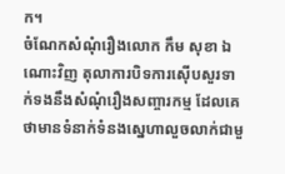ក។
ចំណែកសំណុំរឿងលោក កឹម សុខា ឯណោះវិញ តុលាការបិទការស៊ើបសួរទាក់ទងនឹងសំណុំរឿងសញ្ចារកម្ម ដែលគេថាមានទំនាក់ទំនងស្នេហាលួចលាក់ជាមួ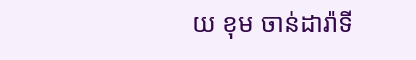យ ខុម ចាន់ដារ៉ាទី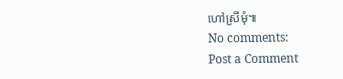ហៅស្រីមុំ៕
No comments:
Post a Comment